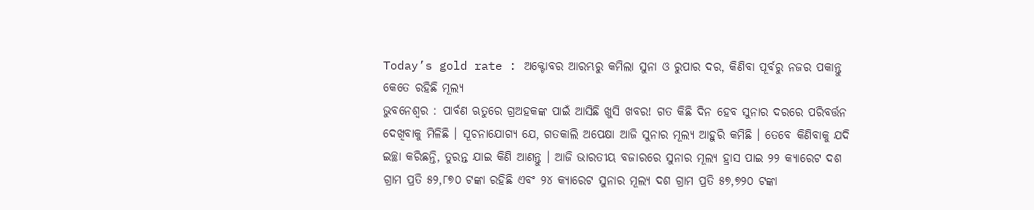Today’s gold rate : ଅକ୍ଟୋବର ଆରମ୍ଭରୁ କମିଲା ସୁନା ଓ ରୁପାର ଦର, କିଣିବା ପୂର୍ବରୁ ନଜର ପକାନ୍ତୁ କେତେ ରହିଛି ମୂଲ୍ୟ
ଭୁବନେଶ୍ୱର : ପାର୍ବଣ ଋତୁରେ ଗ୍ରଅହକଙ୍କ ପାଇଁ ଆସିଛି ଖୁସି ଖବର! ଗତ କିଛି ଦିନ ହେବ ସୁନାର ଦରରେ ପରିବର୍ତ୍ତନ ଦେଖିବାକୁ ମିଳିଛି । ସୂଚନାଯୋଗ୍ୟ ଯେ, ଗତକାଲି ଅପେକ୍ଷା ଆଜି ସୁନାର ମୂଲ୍ୟ ଆହୁରି କମିଛି । ତେବେ କିଣିବାକୁ ଯଦି ଇଚ୍ଛା କରିଛନ୍ତି, ତୁରନ୍ତ ଯାଇ କିଣି ଆଣନ୍ତୁ । ଆଜି ଭାରତୀୟ ବଜାରରେ ସୁନାର ମୂଲ୍ୟ ହ୍ରାସ ପାଇ ୨୨ କ୍ୟାରେଟ ଦଶ ଗ୍ରାମ ପ୍ରତି ୫୨,୮୭୦ ଟଙ୍କା ରହିଛି ଏବଂ ୨୪ କ୍ୟାରେଟ ସୁନାର ମୂଲ୍ୟ ଦଶ ଗ୍ରାମ ପ୍ରତି ୫୭,୭୨୦ ଟଙ୍କା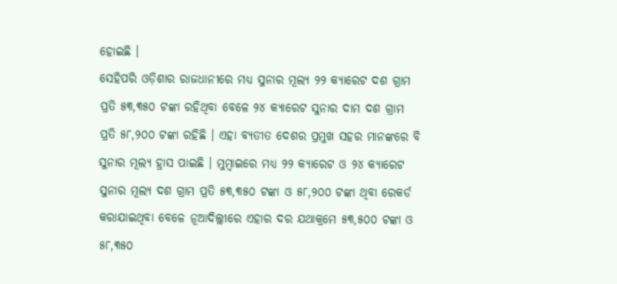ହୋଇଛି ।
ସେହିପରି ଓଡ଼ିଶାର ରାଜଧାନୀରେ ମଧ୍ୟ ସୁନାର ମୂଲ୍ୟ ୨୨ କ୍ୟାରେଟ ଦଶ ଗ୍ରାମ ପ୍ରତି ୫୩,୩୫୦ ଟଙ୍କା ରହିଥିବା ବେଳେ ୨୪ କ୍ୟାରେଟ ସୁନାର ଦାମ ଦଶ ଗ୍ରାମ ପ୍ରତି ୫୮,୨୦୦ ଟଙ୍କା ରହିଛି । ଏହା ବ୍ୟତୀତ ଦେଶର ପ୍ରମୁଖ ସହର ମାନଙ୍କରେ ବି ସୁନାର ମୂଲ୍ୟ ହ୍ରାସ ପାଇଛି । ମୁମ୍ବାଇରେ ମଧ୍ୟ ୨୨ କ୍ୟାରେଟ ଓ ୨୪ କ୍ୟାରେଟ ସୁନାର ମୂଲ୍ୟ ଦଶ ଗ୍ରାମ ପ୍ରତି ୫୩,୩୫୦ ଟଙ୍କା ଓ ୫୮,୨୦୦ ଟଙ୍କା ଥିବା ରେକର୍ଡ କରାଯାଇଥିବା ବେଳେ ନୂଆଦିଲ୍ଲୀରେ ଏହାର ଦର ଯଥାକ୍ରମେ ୫୩,୫୦୦ ଟଙ୍କା ଓ ୫୮,୩୫୦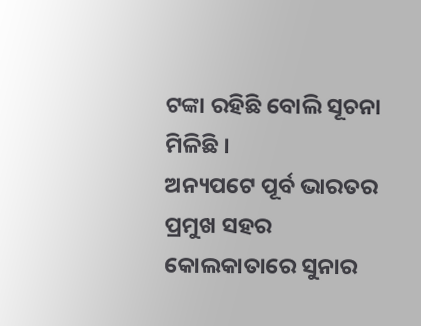ଟଙ୍କା ରହିଛି ବୋଲି ସୂଚନା ମିଳିଛି ।
ଅନ୍ୟପଟେ ପୂର୍ବ ଭାରତର ପ୍ରମୁଖ ସହର କୋଲକାତାରେ ସୁନାର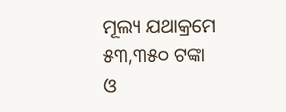ମୂଲ୍ୟ ଯଥାକ୍ରମେ ୫୩,୩୫୦ ଟଙ୍କା ଓ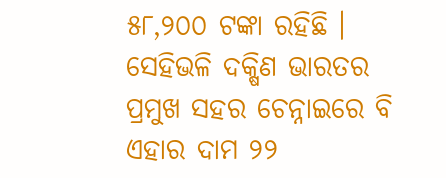୫୮,୨୦୦ ଟଙ୍କା ରହିଛି । ସେହିଭଳି ଦକ୍ଷିଣ ଭାରତର ପ୍ରମୁଖ ସହର ଚେନ୍ନାଇରେ ବି ଏହାର ଦାମ ୨୨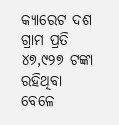କ୍ୟାରେଟ ଦଶ ଗ୍ରାମ ପ୍ରତି ୪୭,୯୨୭ ଟଙ୍କା ରହିଥିବା ବେଳେ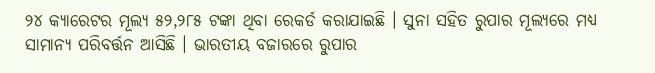୨୪ କ୍ୟାରେଟର ମୂଲ୍ୟ ୫୨,୨୮୫ ଟଙ୍କା ଥିବା ରେକର୍ଡ କରାଯାଇଛି । ସୁନା ସହିତ ରୁପାର ମୂଲ୍ୟରେ ମଧ୍ୟ ସାମାନ୍ୟ ପରିବର୍ତ୍ତନ ଆସିଛି । ଭାରତୀୟ ବଜାରରେ ରୁପାର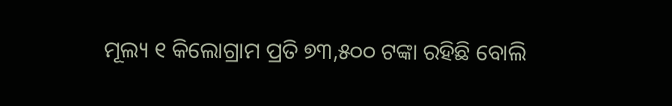ମୂଲ୍ୟ ୧ କିଲୋଗ୍ରାମ ପ୍ରତି ୭୩,୫୦୦ ଟଙ୍କା ରହିଛି ବୋଲି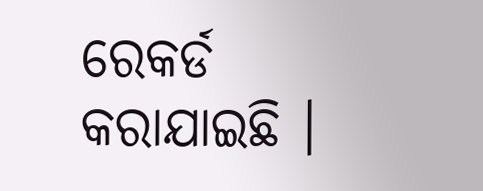ରେକର୍ଡ କରାଯାଇଛି ।